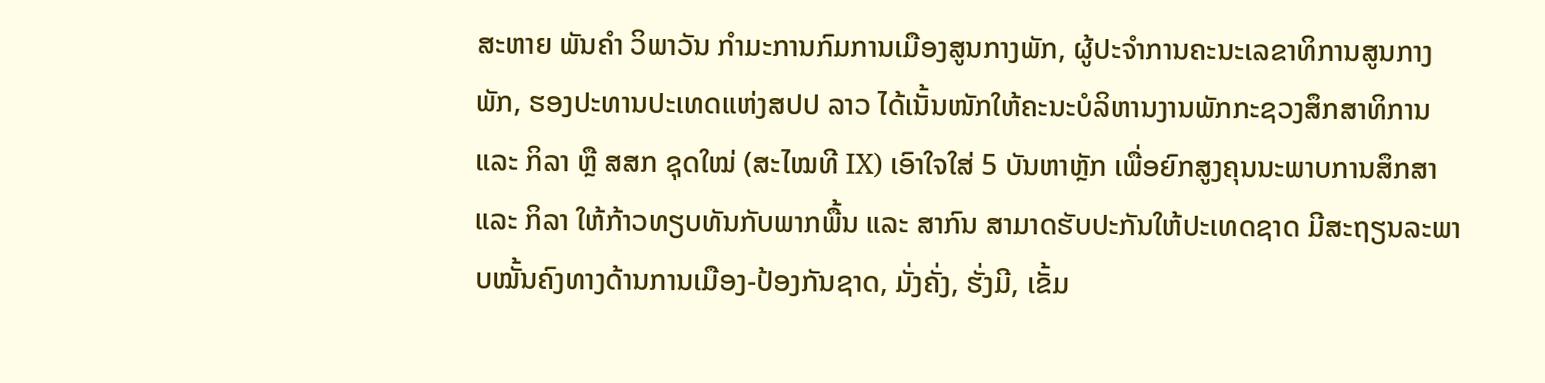ສະຫາຍ ພັນຄຳ ວິພາວັນ ກຳມະການກົມການເມືອງສູນກາງພັກ, ຜູ້ປະຈຳການຄະນະເລຂາທິການສູນກາງພັກ, ຮອງປະທານປະເທດແຫ່ງສປປ ລາວ ໄດ້ເນັ້ນໜັກໃຫ້ຄະນະບໍລິຫານງານພັກກະຊວງສຶກສາທິການ ແລະ ກິລາ ຫຼື ສສກ ຊຸດໃໝ່ (ສະໄໝທີ IX) ເອົາໃຈໃສ່ 5 ບັນຫາຫຼັກ ເພື່ອຍົກສູງຄຸນນະພາບການສຶກສາ ແລະ ກິລາ ໃຫ້ກ້າວທຽບທັນກັບພາກພື້ນ ແລະ ສາກົນ ສາມາດຮັບປະກັນໃຫ້ປະເທດຊາດ ມີສະຖຽນລະພາບໝັ້ນຄົງທາງດ້ານການເມືອງ-ປ້ອງກັນຊາດ, ມັ່ງຄັ່ງ, ຮັ່ງມີ, ເຂັ້ມ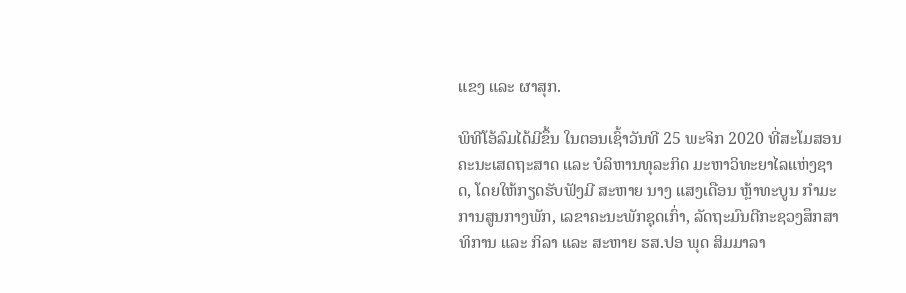ແຂງ ແລະ ຜາສຸກ.

ພິທີໂອ້ລົມໄດ້ມີຂຶ້ນ ໃນຕອນເຊົ້າວັນທີ 25 ພະຈິກ 2020 ທີ່ສະໂມສອນຄະນະເສດຖະສາດ ແລະ ບໍລິຫານທຸລະກິດ ມະຫາວິທະຍາໄລແຫ່ງຊາດ, ໂດຍໃຫ້ກຽດຮັບຟັງມີ ສະຫາຍ ນາງ ແສງເດືອນ ຫຼ້າທະບູນ ກຳມະການສູນກາງພັກ, ເລຂາຄະນະພັກຊຸດເກົ່າ, ລັດຖະມົນຕີກະຊວງສຶກສາທິການ ແລະ ກິລາ ແລະ ສະຫາຍ ຮສ.ປອ ພຸດ ສິມມາລາ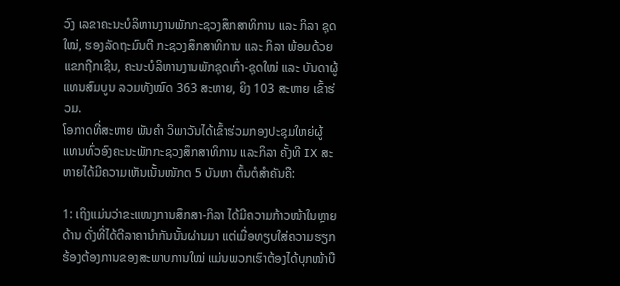ວົງ ເລຂາຄະນະບໍລິຫານງານພັກກະຊວງສຶກສາທິການ ແລະ ກິລາ ຊຸດໃໝ່, ຮອງລັດຖະມົນຕີ ກະຊວງສຶກສາທິການ ແລະ ກິລາ ພ້ອມດ້ວຍແຂກຖືກເຊີນ, ຄະນະບໍລິຫານງານພັກຊຸດເກົ່າ-ຊຸດໃໝ່ ແລະ ບັນດາຜູ້ແທນສົມບູນ ລວມທັງໝົດ 363 ສະຫາຍ, ຍິງ 103 ສະຫາຍ ເຂົ້າຮ່ວມ.
ໂອກາດທີ່ສະຫາຍ ພັນຄຳ ວິພາວັນໄດ້ເຂົ້າຮ່ວມກອງປະຊຸມໃຫຍ່ຜູ້ແທນທົ່ວອົງຄະນະພັກກະຊວງສຶກສາທິການ ແລະກິລາ ຄັ້ງທີ IX ສະຫາຍໄດ້ມີຄວາມເຫັນເນັ້ນໜັກຕ 5 ບັນຫາ ຕົ້ນຕໍສຳຄັນຄື:

1: ເຖິງແມ່ນວ່າຂະແໜງການສຶກສາ-ກິລາ ໄດ້ມີຄວາມກ້າວໜ້າໃນຫຼາຍດ້ານ ດັ່ງທີ່ໄດ້ຕີລາຄານຳກັນນັ້ນຜ່ານມາ ແຕ່ເມື່ອທຽບໃສ່ຄວາມຮຽກຮ້ອງຕ້ອງການຂອງສະພາບການໃໝ່ ແມ່ນພວກເຮົາຕ້ອງໄດ້ບຸກໜ້າບື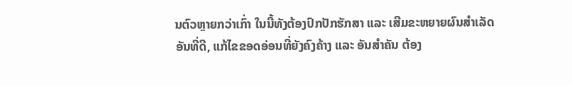ນຕົວຫຼາຍກວ່າເກົ່າ ໃນນີ້ທັງຕ້ອງປົກປັກຮັກສາ ແລະ ເສີມຂະຫຍາຍຜົນສຳເລັດອັນທີ່ດີ, ແກ້ໄຂຂອດອ່ອນທີ່ຍັງຄົງຄ້າງ ແລະ ອັນສຳຄັນ ຕ້ອງ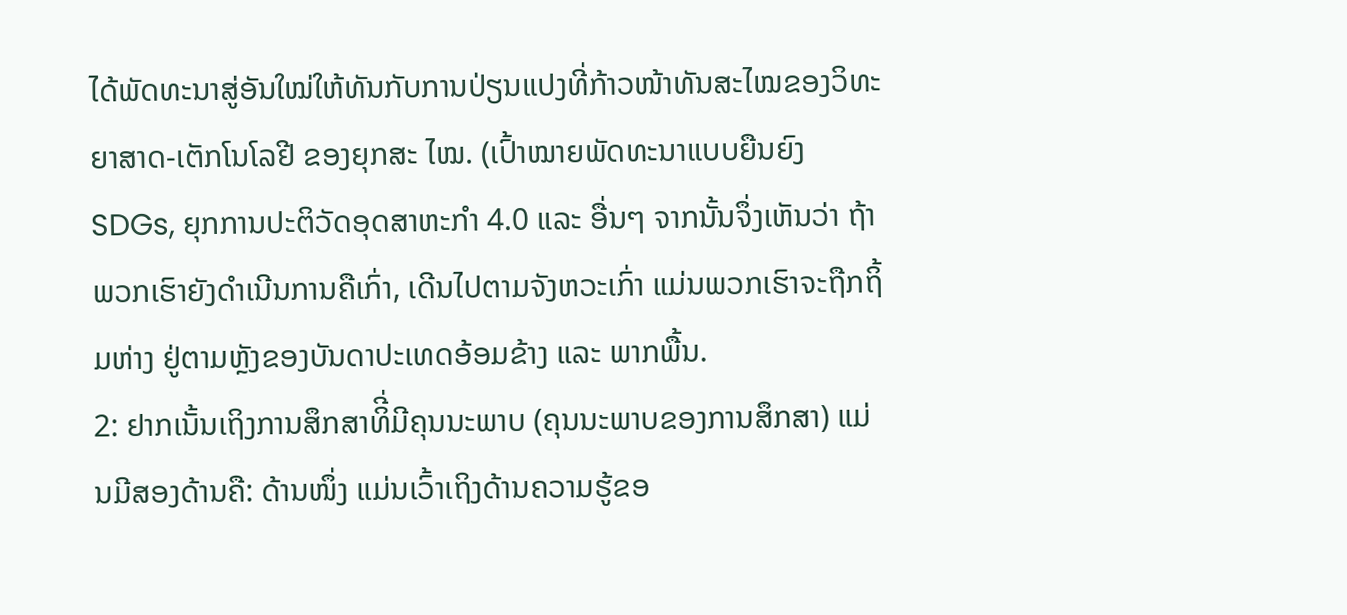ໄດ້ພັດທະນາສູ່ອັນໃໝ່ໃຫ້ທັນກັບການປ່ຽນແປງທີ່ກ້າວໜ້າທັນສະໄໝຂອງວິທະຍາສາດ-ເຕັກໂນໂລຢີ ຂອງຍຸກສະ ໄໝ. (ເປົ້າໝາຍພັດທະນາແບບຍືນຍົງ SDGs, ຍຸກການປະຕິວັດອຸດສາຫະກຳ 4.0 ແລະ ອື່ນໆ ຈາກນັ້ນຈຶ່ງເຫັນວ່າ ຖ້າພວກເຮົາຍັງດຳເນີນການຄືເກົ່າ, ເດີນໄປຕາມຈັງຫວະເກົ່າ ແມ່ນພວກເຮົາຈະຖືກຖິ້ມຫ່າງ ຢູ່ຕາມຫຼັງຂອງບັນດາປະເທດອ້ອມຂ້າງ ແລະ ພາກພື້ນ.
2: ຢາກເນັ້ນເຖິງການສຶກສາທິີ່ມີຄຸນນະພາບ (ຄຸນນະພາບຂອງການສຶກສາ) ແມ່ນມີສອງດ້ານຄື: ດ້ານໜຶ່ງ ແມ່ນເວົ້າເຖິງດ້ານຄວາມຮູ້ຂອ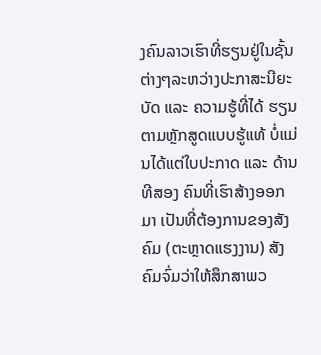ງຄົນລາວເຮົາທີ່ຮຽນຢູ່ໃນຊັ້ນຕ່າງໆລະຫວ່າງປະກາສະນີຍະບັດ ແລະ ຄວາມຮູ້ທີ່ໄດ້ ຮຽນຕາມຫຼັກສູດແບບຮູ້ແທ້ ບໍ່ແມ່ນໄດ້ແຕ່ໃບປະກາດ ແລະ ດ້ານທີສອງ ຄົນທີ່ເຮົາສ້າງອອກມາ ເປັນທີ່ຕ້ອງການຂອງສັງຄົມ (ຕະຫຼາດແຮງງານ) ສັງຄົມຈົ່ມວ່າໃຫ້ສຶກສາພວ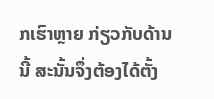ກເຮົາຫຼາຍ ກ່ຽວກັບດ້ານນີ້ ສະນັ້ນຈຶ່ງຕ້ອງໄດ້ຕັ້ງ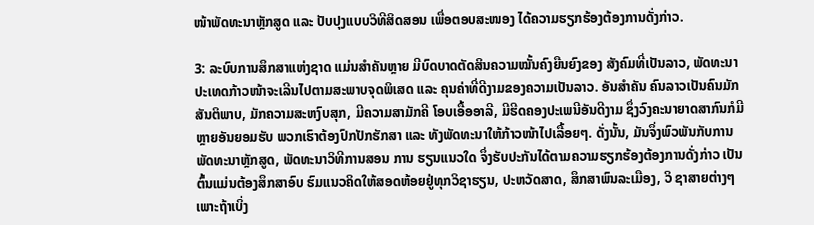ໜ້າພັດທະນາຫຼັກສູດ ແລະ ປັບປຸງແບບວິທີສິດສອນ ເພື່ອຕອບສະໜອງ ໄດ້ຄວາມຮຽກຮ້ອງຕ້ອງການດັ່ງກ່າວ.

3: ລະບົບການສຶກສາແຫ່ງຊາດ ແມ່ນສຳຄັນຫຼາຍ ມີບົດບາດຕັດສິນຄວາມໝັ້ນຄົງຍືນຍົງຂອງ ສັງຄົມທີ່ເປັນລາວ, ພັດທະນາປະເທດກ້າວໜ້າຈະເລີນໄປຕາມສະພາບຈຸດພິເສດ ແລະ ຄຸນຄ່າທີ່ດີງາມຂອງຄວາມເປັນລາວ. ອັນສຳຄັນ ຄົນລາວເປັນຄົນມັກສັນຕິພາບ, ມັກຄວາມສະຫງົບສຸກ, ມີຄວາມສາມັກຄີ ໂອບເອື້ອອາລີ, ມີຮີດຄອງປະເພນີອັນດີງາມ ຊຶ່ງວົງຄະນາຍາດສາກົນກໍມີຫຼາຍອັນຍອມຮັບ ພວກເຮົາຕ້ອງປົກປັກຮັກສາ ແລະ ທັງພັດທະນາໃຫ້ກ້າວໜ້າໄປເລື້ອຍໆ. ດັ່ງນັ້ນ, ມັນຈຶ່ງພົວພັນກັບການພັດທະນາຫຼັກສູດ, ພັດທະນາວິທີການສອນ ການ ຮຽນແນວໃດ ຈຶ່ງຮັບປະກັນໄດ້ຕາມຄວາມຮຽກຮ້ອງຕ້ອງການດັ່ງກ່າວ ເປັນຕົ້ນແມ່ນຕ້ອງສຶກສາອົບ ຮົມແນວຄິດໃຫ້ສອດຫ້ອຍຢູ່ທຸກວິຊາຮຽນ, ປະຫວັດສາດ, ສຶກສາພົນລະເມືອງ, ວິ ຊາສາຍຕ່າງໆ ເພາະຖ້າເບິ່ງ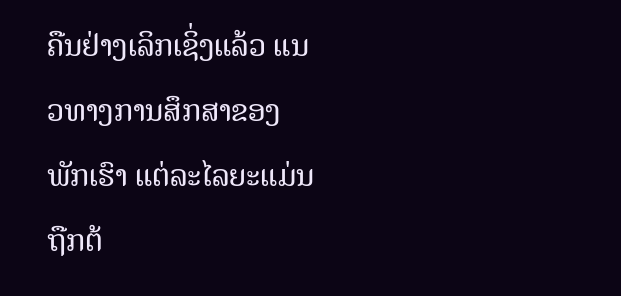ຄືນຢ່າງເລິກເຊິ່ງແລ້ວ ແນວທາງການສຶກສາຂອງພັກເຮົາ ແຕ່ລະໄລຍະແມ່ນ ຖືກຕ້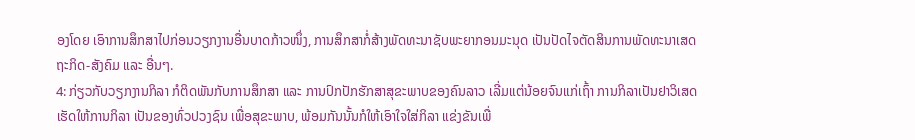ອງໂດຍ ເອົາການສຶກສາໄປກ່ອນວຽກງານອື່ນບາດກ້າວໜຶ່ງ, ການສຶກສາກໍ່ສ້າງພັດທະນາຊັບພະຍາກອນມະນຸດ ເປັນປັດໄຈຕັດສິນການພັດທະນາເສດຖະກິດ-ສັງຄົມ ແລະ ອື່ນໆ.
4: ກ່ຽວກັບວຽກງານກິລາ ກໍຕິດພັນກັບການສຶກສາ ແລະ ການປົກປັກຮັກສາສຸຂະພາບຂອງຄົນລາວ ເລີ່ມແຕ່ນ້ອຍຈົນແກ່ເຖົ້າ ການກິລາເປັນຢາວິເສດ ເຮັດໃຫ້ການກິລາ ເປັນຂອງທົ່ວປວງຊົນ ເພື່ອສຸຂະພາບ, ພ້ອມກັນນັ້ນກໍໃຫ້ເອົາໃຈໃສ່ກິລາ ແຂ່ງຂັນເພື່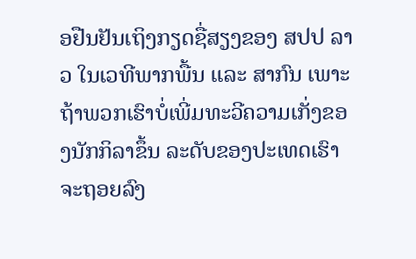ອຢືນຢັນເຖິງກຽດຊື່ສຽງຂອງ ສປປ ລາວ ໃນເວທີພາກພື້ນ ແລະ ສາກົນ ເພາະຖ້າພວກເຮົາບໍ່ເພີ່ມທະວີຄວາມເກັ່ງຂອງນັກກິລາຂຶ້ນ ລະດັບຂອງປະເທດເຮົາຈະຖອຍລົງ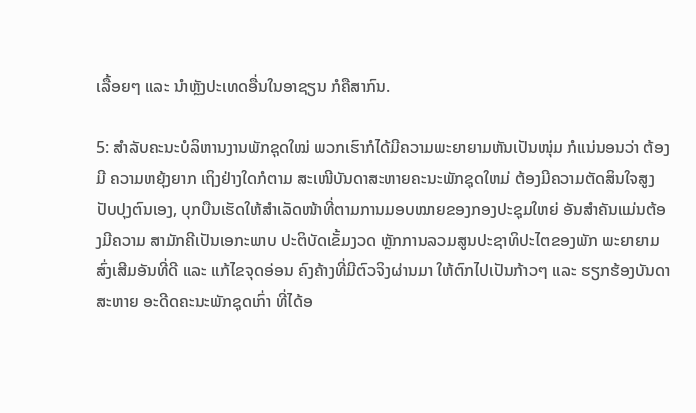ເລື້ອຍໆ ແລະ ນຳຫຼັງປະເທດອື່ນໃນອາຊຽນ ກໍຄືສາກົນ.

5: ສຳລັບຄະນະບໍລິຫານງານພັກຊຸດໃໝ່ ພວກເຮົາກໍໄດ້ມີຄວາມພະຍາຍາມຫັນເປັນໜຸ່ມ ກໍແນ່ນອນວ່າ ຕ້ອງມີ ຄວາມຫຍຸ້ງຍາກ ເຖິງຢ່າງໃດກໍຕາມ ສະເໜີບັນດາສະຫາຍຄະນະພັກຊຸດໃຫມ່ ຕ້ອງມີຄວາມຕັດສິນໃຈສູງ ປັບປຸງຕົນເອງ, ບຸກບືນເຮັດໃຫ້ສຳເລັດໜ້າທີ່ຕາມການມອບໝາຍຂອງກອງປະຊຸມໃຫຍ່ ອັນສຳຄັນແມ່ນຕ້ອງມີຄວາມ ສາມັກຄີເປັນເອກະພາບ ປະຕິບັດເຂັ້ມງວດ ຫຼັກການລວມສູນປະຊາທິປະໄຕຂອງພັກ ພະຍາຍາມສົ່ງເສີມອັນທີ່ດີ ແລະ ແກ້ໄຂຈຸດອ່ອນ ຄົງຄ້າງທີ່ມີຕົວຈິງຜ່ານມາ ໃຫ້ຕົກໄປເປັນກ້າວໆ ແລະ ຮຽກຮ້ອງບັນດາສະຫາຍ ອະດີດຄະນະພັກຊຸດເກົ່າ ທີ່ໄດ້ອ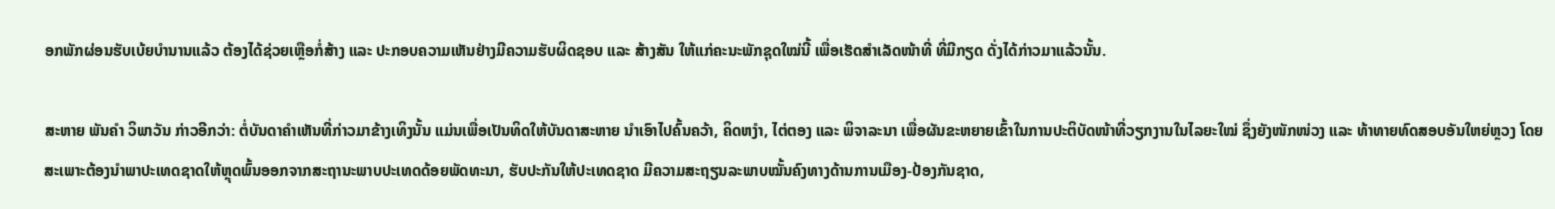ອກພັກຜ່ອນຮັບເບ້ຍບຳນານແລ້ວ ຕ້ອງໄດ້ຊ່ວຍເຫຼືອກໍ່ສ້າງ ແລະ ປະກອບຄວາມເຫັນຢ່າງມີຄວາມຮັບຜິດຊອບ ແລະ ສ້າງສັນ ໃຫ້ແກ່ຄະນະພັກຊຸດໃໝ່ນີ້ ເພື່ອເຮັດສຳເລັດໜ້າທີ່ ທີ່ມີກຽດ ດັ່ງໄດ້ກ່າວມາແລ້ວນັ້ນ.

ສະຫາຍ ພັນຄຳ ວິພາວັນ ກ່າວອີກວ່າ: ຕໍ່ບັນດາຄຳເຫັນທີ່ກ່າວມາຂ້າງເທິງນັ້ນ ແມ່ນເພື່ອເປັນທິດໃຫ້ບັນດາສະຫາຍ ນຳເອົາໄປຄົ້ນຄວ້າ, ຄິດຫງຳ, ໄຕ່ຕອງ ແລະ ພິຈາລະນາ ເພື່ອຜັນຂະຫຍາຍເຂົ້າໃນການປະຕິບັດໜ້າທີ່ວຽກງານໃນໄລຍະໃໝ່ ຊຶ່ງຍັງໜັກໜ່ວງ ແລະ ທ້າທາຍທົດສອບອັນໃຫຍ່ຫຼວງ ໂດຍສະເພາະຕ້ອງນຳພາປະເທດຊາດໃຫ້ຫຼຸດພົ້ນອອກຈາກສະຖານະພາບປະເທດດ້ອຍພັດທະນາ, ຮັບປະກັນໃຫ້ປະເທດຊາດ ມີຄວາມສະຖຽນລະພາບໝັ້ນຄົງທາງດ້ານການເມືອງ-ປ້ອງກັນຊາດ,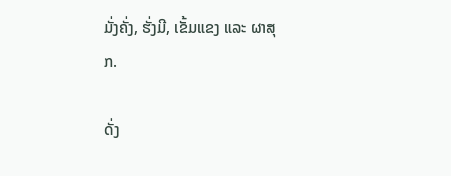ມັ່ງຄັ່ງ, ຮັ່ງມີ, ເຂັ້ມແຂງ ແລະ ຜາສຸກ.

ດັ່ງ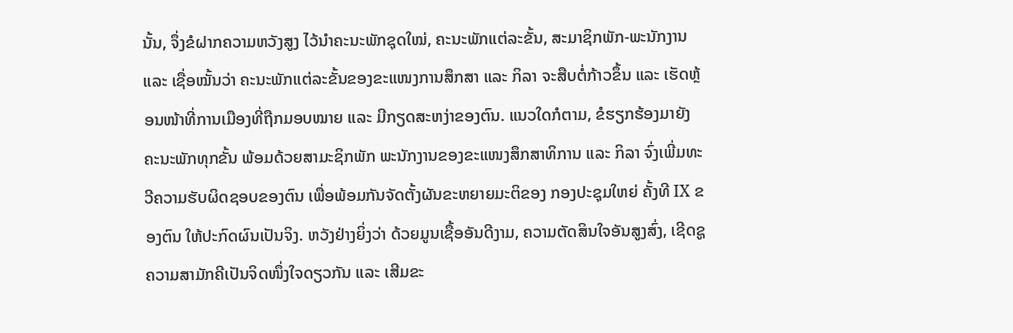ນັ້ນ, ຈຶ່ງຂໍຝາກຄວາມຫວັງສູງ ໄວ້ນຳຄະນະພັກຊຸດໃໝ່, ຄະນະພັກແຕ່ລະຂັ້ນ, ສະມາຊິກພັກ-ພະນັກງານ ແລະ ເຊື່ອໝັ້ນວ່າ ຄະນະພັກແຕ່ລະຂັ້ນຂອງຂະແໜງການສຶກສາ ແລະ ກິລາ ຈະສືບຕໍ່ກ້າວຂຶ້ນ ແລະ ເຮັດຫຼ້ອນໜ້າທີ່ການເມືອງທີ່ຖືກມອບໝາຍ ແລະ ມີກຽດສະຫງ່າຂອງຕົນ. ແນວໃດກໍຕາມ, ຂໍຮຽກຮ້ອງມາຍັງຄະນະພັກທຸກຂັ້ນ ພ້ອມດ້ວຍສາມະຊິກພັກ ພະນັກງານຂອງຂະແໜງສຶກສາທິການ ແລະ ກິລາ ຈົ່ງເພີ່ມທະວີຄວາມຮັບຜິດຊອບຂອງຕົນ ເພື່ອພ້ອມກັນຈັດຕັ້ງຜັນຂະຫຍາຍມະຕິຂອງ ກອງປະຊຸມໃຫຍ່ ຄັ້ງທີ IX ຂອງຕົນ ໃຫ້ປະກົດຜົນເປັນຈິງ. ຫວັງຢ່າງຍິ່ງວ່າ ດ້ວຍມູນເຊື້ອອັນດີງາມ, ຄວາມຕັດສິນໃຈອັນສູງສົ່ງ, ເຊີດຊູຄວາມສາມັກຄີເປັນຈິດໜຶ່ງໃຈດຽວກັນ ແລະ ເສີມຂະ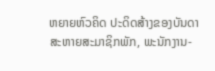ຫຍາຍຫົວຄິດ ປະດິດສ້າງຂອງບັນດາສະຫາຍສະມາຊິກພັກ, ພະນັກງານ-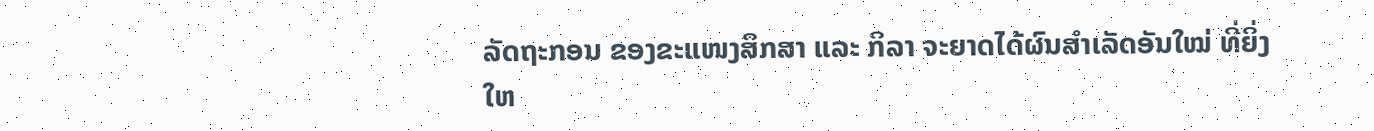ລັດຖະກອນ ຂອງຂະແໜງສຶກສາ ແລະ ກິລາ ຈະຍາດໄດ້ຜົນສຳເລັດອັນໃໝ່ ທີ່ຍິ່ງໃຫ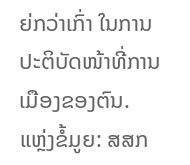ຍ່ກວ່າເກົ່າ ໃນການປະຕິບັດໜ້າທີ່ການເມືອງຂອງຕົນ.
ແຫຼ່ງຂໍ້ມູຍ: ສສກ